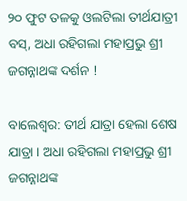୨୦ ଫୁଟ ତଳକୁ ଓଲଟିଲା ତୀର୍ଥଯାତ୍ରୀ ବସ୍, ଅଧା ରହିଗଲା ମହାପ୍ରଭୁ ଶ୍ରୀ ଜଗନ୍ନାଥଙ୍କ ଦର୍ଶନ !

ବାଲେଶ୍ୱର: ତୀର୍ଥ ଯାତ୍ରା ହେଲା ଶେଷ ଯାତ୍ରା । ଅଧା ରହିଗଲା ମହାପ୍ରଭୁ ଶ୍ରୀ ଜଗନ୍ନାଥଙ୍କ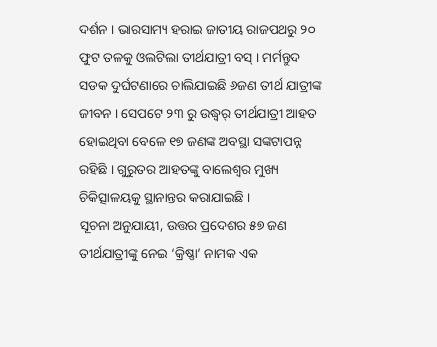ଦର୍ଶନ । ଭାରସାମ୍ୟ ହରାଇ ଜାତୀୟ ରାଜପଥରୁ ୨୦ ଫୁଟ ତଳକୁ ଓଲଟିଲା ତୀର୍ଥଯାତ୍ରୀ ବସ୍ । ମର୍ମନ୍ତୁଦ ସଡକ ଦୁର୍ଘଟଣାରେ ଚାଲିଯାଇଛି ୬ଜଣ ତୀର୍ଥ ଯାତ୍ରୀଙ୍କ ଜୀବନ । ସେପଟେ ୨୩ ରୁ ଉଦ୍ଧ୍ୱର୍ ତୀର୍ଥଯାତ୍ରୀ ଆହତ ହୋଇଥିବା ବେଳେ ୧୭ ଜଣଙ୍କ ଅବସ୍ଥା ସଙ୍କଟାପନ୍ନ ରହିଛି । ଗୁରୁତର ଆହତଙ୍କୁ ବାଲେଶ୍ୱର ମୁଖ୍ୟ ଚିକିତ୍ସାଳୟକୁ ସ୍ଥାନାନ୍ତର କରାଯାଇଛି ।
ସୂଚନା ଅନୁଯାୟୀ, ଉତ୍ତର ପ୍ରଦେଶର ୫୭ ଜଣ ତୀର୍ଥଯାତ୍ରୀଙ୍କୁ ନେଇ ‘କ୍ରିଷ୍ଣା’ ନାମକ ଏକ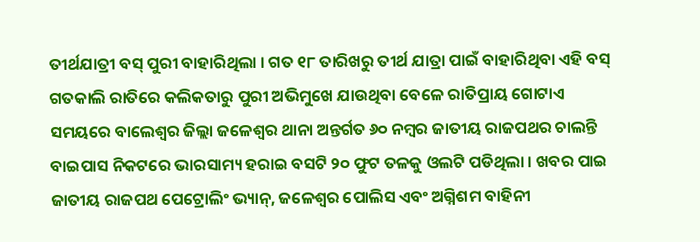ତୀର୍ଥଯାତ୍ରୀ ବସ୍ ପୁରୀ ବାହାରିଥିଲା । ଗତ ୧୮ ତାରିଖରୁ ତୀର୍ଥ ଯାତ୍ରା ପାଇଁ ବାହାରିଥିବା ଏହି ବସ୍ ଗତକାଲି ରାତିରେ କଲିକତାରୁ ପୁରୀ ଅଭିମୁଖେ ଯାଉଥିବା ବେଳେ ରାତିପ୍ରାୟ ଗୋଟାଏ ସମୟରେ ବାଲେଶ୍ୱର ଜିଲ୍ଲା ଜଳେଶ୍ୱର ଥାନା ଅନ୍ତର୍ଗତ ୬୦ ନମ୍ବର ଜାତୀୟ ରାଜପଥର ଚାଲନ୍ତି ବାଇପାସ ନିକଟରେ ଭାରସାମ୍ୟ ହରାଇ ବସଟି ୨୦ ଫୁଟ ତଳକୁ ଓଲଟି ପଡିଥିଲା । ଖବର ପାଇ ଜାତୀୟ ରାଜପଥ ପେଟ୍ରୋଲିଂ ଭ୍ୟାନ୍, ଜଳେଶ୍ୱର ପୋଲିସ ଏବଂ ଅଗ୍ନିଶମ ବାହିନୀ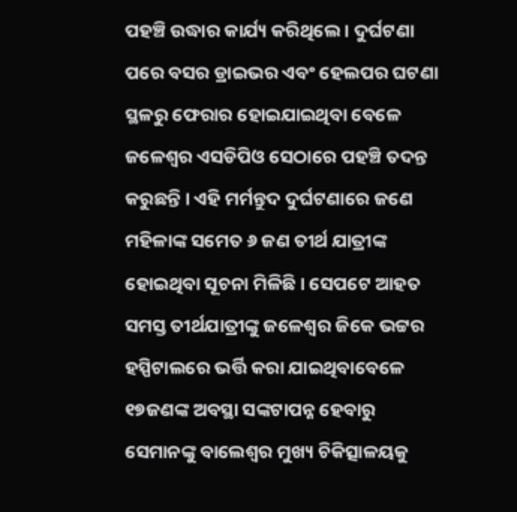ପହଞ୍ଚି ଉଦ୍ଧାର କାର୍ଯ୍ୟ କରିଥିଲେ । ଦୁର୍ଘଟଣା ପରେ ବସର ଡ୍ରାଇଭର ଏବଂ ହେଲପର ଘଟଣା ସ୍ଥଳରୁ ଫେରାର ହୋଇଯାଇଥିବା ବେଳେ ଜଳେଶ୍ୱର ଏସଡିପିଓ ସେଠାରେ ପହଞ୍ଚି ତଦନ୍ତ କରୁଛନ୍ତି । ଏହି ମର୍ମନ୍ତୁଦ ଦୁର୍ଘଟଣାରେ ଜଣେ ମହିଳାଙ୍କ ସମେତ ୬ ଜଣ ତୀର୍ଥ ଯାତ୍ରୀଙ୍କ ହୋଇଥିବା ସୂଚନା ମିଳିଛି । ସେପଟେ ଆହତ ସମସ୍ତ ତୀର୍ଥଯାତ୍ରୀଙ୍କୁ ଜଳେଶ୍ୱର ଜିକେ ଭଟ୍ଟର ହସ୍ପିଟାଲରେ ଭର୍ତ୍ତି କରା ଯାଇଥିବାବେଳେ ୧୭ଜଣଙ୍କ ଅବସ୍ଥା ସଙ୍କଟାପନ୍ନ ହେବାରୁ ସେମାନଙ୍କୁ ବାଲେଶ୍ୱର ମୁଖ୍ୟ ଚିକିତ୍ସାଳୟକୁ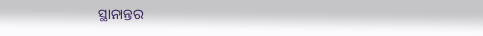ସ୍ଥାନାନ୍ତର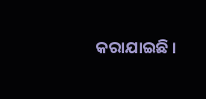କରାଯାଇଛି ।